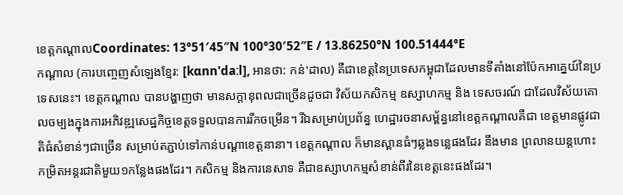ខេត្តកណ្ដាលCoordinates: 13°51′45″N 100°30′52″E / 13.86250°N 100.51444°E
កណ្តាល (ការបញ្ចេញសំឡេងខ្មែរ: [kɑnn'daːl], អានថា: កន់'ដាល) គឺជាខេត្តនៃប្រទេសកម្ពុជាដែលមានទីតាំងនៅប៉ែកអាគ្នេយ៍នៃប្រទេសនេះ។ ខេត្តកណ្តាល បានបង្ហាញថា មានសក្ដានុពលជាច្រើនដូចជា វិស័យកសិកម្ម ឧស្សាហកម្ម និង ទេសចរណ៍ ជាដែលវិស័យគោលចម្បងក្នុងការអភិវឌ្ឍសេដ្ឋកិច្ចខេត្តទទួលបានការរីកចម្រើន។ រីឯសម្រាប់ប្រព័ន្ធ ហេដ្ឋារចនាសម្ព័ន្ធនៅខេត្តកណ្ដាលគឺជា ខេត្តមានផ្លូវជាតិធំសំខាន់ៗជាច្រើន សម្រាប់តភ្ជាប់ទៅកាន់បណ្ដាខេត្តនានា។ ខេត្តកណ្ដាល ក៏មានស្ពានធំៗឆ្លងទន្លេផងដែរ នឹងមាន ព្រលានយន្តហោះកម្រិតអន្តរជាតិមួយ១កន្លែងផងដែរ។ កសិកម្ម និងការនេសាទ គឺជាឧស្សាហកម្មសំខាន់ពីរនៃខេត្តនេះផងដែរ។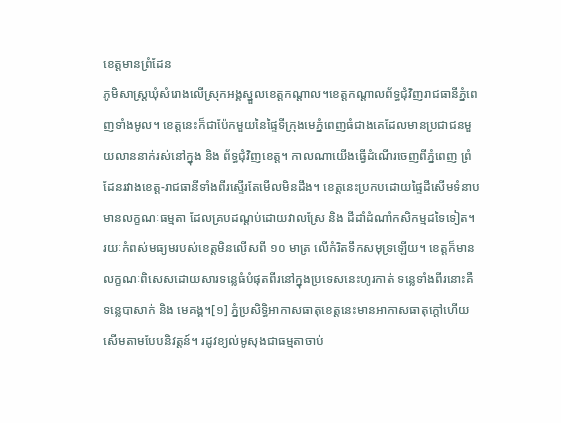ខេត្តមានព្រំដែន
ភូមិសាស្ត្រឃុំសំរោងលើស្រុកអង្គស្នួលខេត្តកណ្ដាល។ខេត្តកណ្ដាលព័ទ្ធជុំវិញរាជធានីភ្នំពេញទាំងមូល។ ខេត្តនេះក៏ជាប៉ែកមួយនៃផ្ទៃទីក្រុងមេភ្នំពេញធំជាងគេដែលមានប្រជាជនមួយលាននាក់រស់នៅក្នុង និង ព័ទ្ធជុំវិញខេត្ត។ កាលណាយើងធ្វើដំណើរចេញពីភ្នំពេញ ព្រំដែនរវាងខេត្ត-រាជធានីទាំងពីរស្ទើរតែមើលមិនដឹង។ ខេត្តនេះប្រកបដោយផ្ទៃដីសើមទំនាបមានលក្ខណៈធម្មតា ដែលគ្របដណ្ដប់ដោយវាលស្រែ និង ដីដាំដំណាំកសិកម្មដទៃទៀត។ រយៈកំពស់មធ្យមរបស់ខេត្តមិនលើសពី ១០ មាត្រ លើកំរិតទឹកសមុទ្រឡើយ។ ខេត្តក៏មានលក្ខណៈពិសេសដោយសារទន្លេធំបំផុតពីរនៅក្នុងប្រទេសនេះហូរកាត់ ទន្លេទាំងពីរនោះគឺ ទន្លេបាសាក់ និង មេគង្គ។[១] ភ្នំប្រសិទិ្ធអាកាសធាតុខេត្តនេះមានអាកាសធាតុក្ដៅហើយសើមតាមបែបនិវត្តន៍។ រដូវខ្យល់មូសុងជាធម្មតាចាប់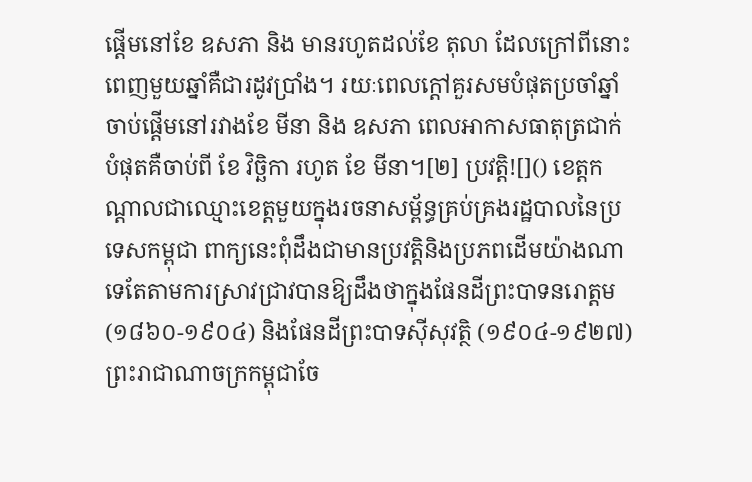ផ្ដើមនៅខែ ឧសភា និង មានរហូតដល់ខែ តុលា ដែលក្រៅពីនោះពេញមួយឆ្នាំគឺជារដូវប្រាំង។ រយៈពេលក្ដៅគួរសមបំផុតប្រចាំឆ្នាំចាប់ផ្ដើមនៅរវាងខែ មីនា និង ឧសភា ពេលអាកាសធាតុត្រជាក់បំផុតគឺចាប់ពី ខែ វិច្ឆិកា រហូត ខែ មីនា។[២] ប្រវត្តិ![]() ខេត្តកណ្តាលជាឈ្មោះខេត្តមួយក្នុងរចនាសម្ព័ន្ធគ្រប់គ្រងរដ្ឋបាលនៃប្រទេសកម្ពុជា ពាក្យនេះពុំដឹងជាមានប្រវត្តិនិងប្រភពដើមយ៉ាងណាទេតែតាមការស្រាវជ្រាវបានឱ្យដឹងថាក្នុងផែនដីព្រះបាទនរោត្តម (១៨៦០-១៩០៤) និងផែនដីព្រះបាទស៊ីសុវត្ថិ (១៩០៤-១៩២៧) ព្រះរាជាណាចក្រកម្ពុជាចែ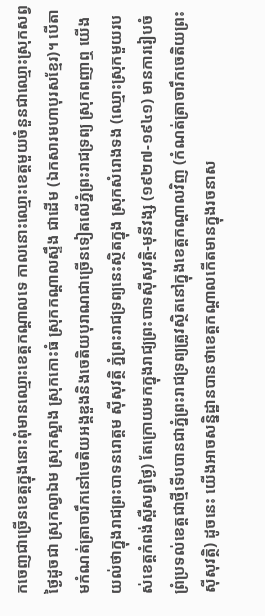កចេញជាច្រើនខេត្តក្នុងនោះពុំមានឈ្មោះខេត្តកណ្តាលទេ កាលនោះឈ្មោះខេត្តមួយចំនួនជាឈ្មោះស្រុកសព្វថ្ងៃដូចជា ស្រុកល្វាឯម ស្រុកស្អាង ស្រុកកោះធំ ស្រុកកណ្តាលស្ទឹង ជាដើម (ឯកសារមហាបុរសខ្មែរ)។ បើតាមកំណត់ត្រាចារឹកនៅចេតិយអង្គឌួងនិងចេតិយបុរាណជាច្រើនទៀតលើភ្នំព្រះរាជទ្រព្យ ស្រុកពញាឮ យើងយល់ថាក្នុងរាជព្រះបាទនរោត្តម ស៊ីសុវត្ថិ ភ្នំព្រះរាជទ្រព្យនេះស្ថិតក្នុង ស្រុកសំរោងទង (ឈ្មោះស្រុកមួយរបស់ខេត្តកំពង់ស្ពឺសព្វថ្ងៃ) តែក្រោយមកក្នុងរាជ្យព្រះបាទស៊ីសុវត្ថិ-មុនីវង្ស (១៩២៧-១៩៤១) មានការរៀបចំព្រំប្រទល់ខេត្តជាថ្មីទើបបានជាភ្នំព្រះរាជទ្រព្យត្រូវស្ថិតនៅក្នុងខេត្តកណ្តាលវិញ (កំណត់ត្រាចារឹកចេតិយព្រះស៊ីសុវត្ថិ) ដូចនេះ យើងអាចសន្និដ្ឋានបានថាខេត្តកណ្តាលកើតមានក្នុងរចនាស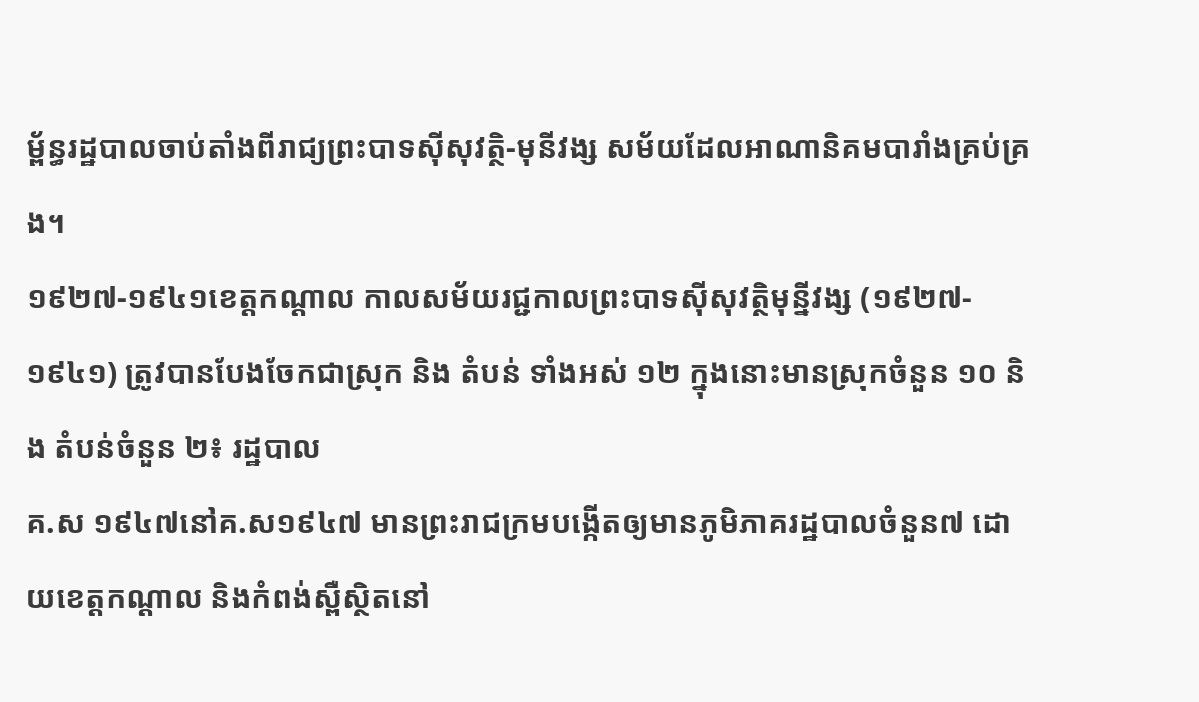ម្ព័ន្ធរដ្ឋបាលចាប់តាំងពីរាជ្យព្រះបាទស៊ីសុវត្ថិ-មុនីវង្ស សម័យដែលអាណានិគមបារាំងគ្រប់គ្រង។
១៩២៧-១៩៤១ខេត្តកណ្ដាល កាលសម័យរជ្ជកាលព្រះបាទស៊ីសុវត្ថិមុន្នីវង្ស (១៩២៧‑១៩៤១) ត្រូវបានបែងចែកជាស្រុក និង តំបន់ ទាំងអស់ ១២ ក្នុងនោះមានស្រុកចំនួន ១០ និង តំបន់ចំនួន ២៖ រដ្ឋបាល
គ.ស ១៩៤៧នៅគ.ស១៩៤៧ មានព្រះរាជក្រមបង្កើតឲ្យមានភូមិភាគរដ្ឋបាលចំនួន៧ ដោយខេត្តកណ្ដាល និងកំពង់ស្ពឺស្ថិតនៅ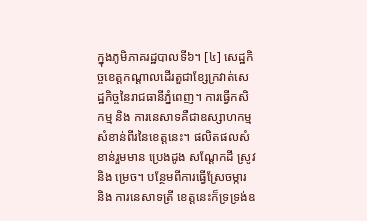ក្នុងភូមិភាគរដ្ឋបាលទី៦។ [៤] សេដ្ឋកិច្ចខេត្តកណ្ដាលដើរតួជាខ្សែក្រវាត់សេដ្ឋកិច្ចនៃរាជធានីភ្នំពេញ។ ការធ្វើកសិកម្ម និង ការនេសាទគឺជាឧស្សាហកម្មសំខាន់ពីរនៃខេត្តនេះ។ ផលិតផលសំខាន់រួមមាន ប្រេងដូង សណ្ដែកដី ស្រូវ និង ម្រេច។ បន្ថែមពីការធ្វើស្រែចម្ការ និង ការនេសាទត្រី ខេត្តនេះក៏ទ្រទ្រង់ឧ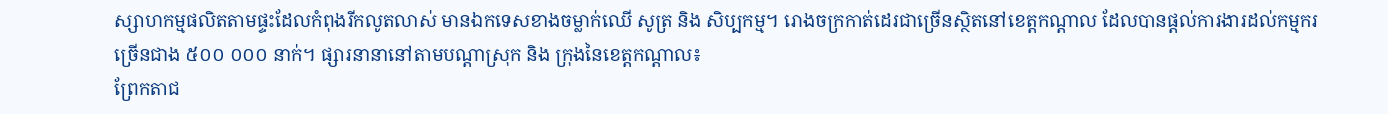ស្សាហកម្មផលិតតាមផ្ទះដែលកំពុងរីកលូតលាស់ មានឯកទេសខាងចម្លាក់ឈើ សូត្រ និង សិប្បកម្ម។ រោងចក្រកាត់ដេរជាច្រើនស្ថិតនៅខេត្តកណ្ដាល ដែលបានផ្ដល់ការងារដល់កម្មករច្រើនជាង ៥០០ ០០០ នាក់។ ផ្សារនានានៅតាមបណ្ដាស្រុក និង ក្រុងនៃខេត្តកណ្ដាល៖
ព្រែកតាជ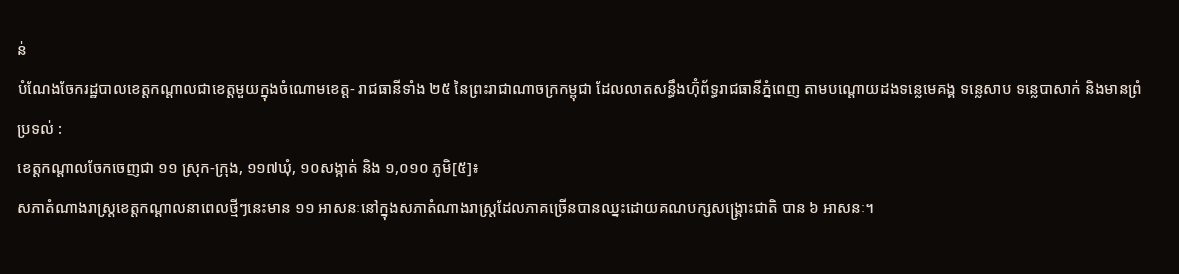ន់
បំណែងចែករដ្ឋបាលខេត្តកណ្តាលជាខេត្តមួយក្នុងចំណោមខេត្ត- រាជធានីទាំង ២៥ នៃព្រះរាជាណាចក្រកម្ពុជា ដែលលាតសន្ធឹងហ៊ុំព័ទ្ធរាជធានីភ្នំពេញ តាមបណ្តោយដងទនេ្លមេគង្គ ទនេ្លសាប ទន្លេបាសាក់ និងមានព្រំប្រទល់ :
ខេត្តកណ្ដាលចែកចេញជា ១១ ស្រុក-ក្រុង, ១១៧ឃុំ, ១០សង្កាត់ និង ១,០១០ ភូមិ[៥]៖
សភាតំណាងរាស្ត្រខេត្តកណ្ដាលនាពេលថ្មីៗនេះមាន ១១ អាសនៈនៅក្នុងសភាតំណាងរាស្ត្រដែលភាគច្រើនបានឈ្នះដោយគណបក្សសង្គ្រោះជាតិ បាន ៦ អាសនៈ។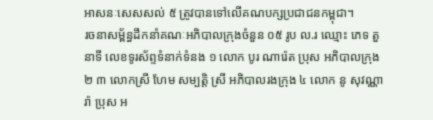អាសនៈសេសសល់ ៥ ត្រូវបានទៅលើគណបក្សប្រជាជនកម្ពុជា។
រចនាសម្ព័ន្ធដឹកនាំគណៈអភិបាលក្រុងចំនួន ០៥ រូប ល.រ ឈ្មោះ ភេទ តួនាទី លេខទូរស័ព្ទទំនាក់ទំនង ១ លោក បូរ ណារ៉េត ប្រុស អភិបាលក្រុង ២ ៣ លោកស្រី ហែម សម្បត្តិ ស្រី អភិបាលរងក្រុង ៤ លោក នូ សុវណ្ណារ៉ា ប្រុស អ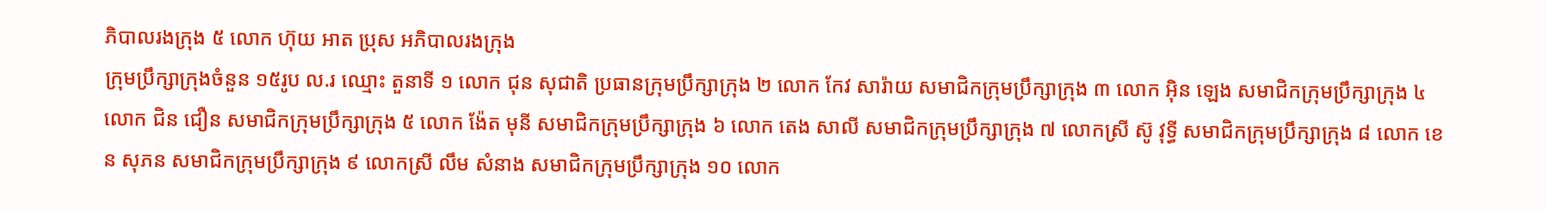ភិបាលរងក្រុង ៥ លោក ហ៊ុយ អាត ប្រុស អភិបាលរងក្រុង
ក្រុមប្រឹក្សាក្រុងចំនួន ១៥រូប ល.រ ឈ្មោះ តួនាទី ១ លោក ជុន សុជាតិ ប្រធានក្រុមប្រឹក្សាក្រុង ២ លោក កែវ សារ៉ាយ សមាជិកក្រុមប្រឹក្សាក្រុង ៣ លោក អ៊ិន ឡេង សមាជិកក្រុមប្រឹក្សាក្រុង ៤ លោក ជិន ជឿន សមាជិកក្រុមប្រឹក្សាក្រុង ៥ លោក ង៉ែត មុនី សមាជិកក្រុមប្រឹក្សាក្រុង ៦ លោក តេង សាលី សមាជិកក្រុមប្រឹក្សាក្រុង ៧ លោកស្រី ស៊ូ វុទ្ធី សមាជិកក្រុមប្រឹក្សាក្រុង ៨ លោក ខេន សុភន សមាជិកក្រុមប្រឹក្សាក្រុង ៩ លោកស្រី លឹម សំនាង សមាជិកក្រុមប្រឹក្សាក្រុង ១០ លោក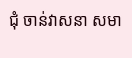ជុំ ចាន់វាសនា សមា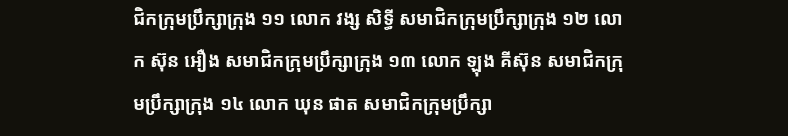ជិកក្រុមប្រឹក្សាក្រុង ១១ លោក វង្ស សិទ្ធី សមាជិកក្រុមប្រឹក្សាក្រុង ១២ លោក ស៊ុន អឿង សមាជិកក្រុមប្រឹក្សាក្រុង ១៣ លោក ឡុង គីស៊ុន សមាជិកក្រុមប្រឹក្សាក្រុង ១៤ លោក ឃុន ផាត សមាជិកក្រុមប្រឹក្សា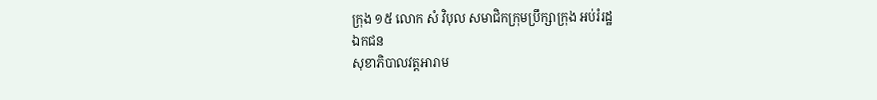ក្រុង ១៥ លោក សំ វិបុល សមាជិកក្រុមប្រឹក្សាក្រុង អប់រំរដ្ឋ
ឯកជន
សុខាភិបាលវត្តអារាម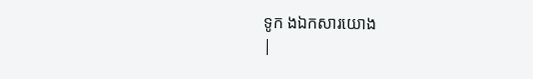ទូក ងឯកសារយោង
|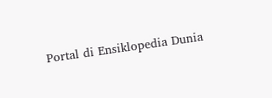Portal di Ensiklopedia Dunia